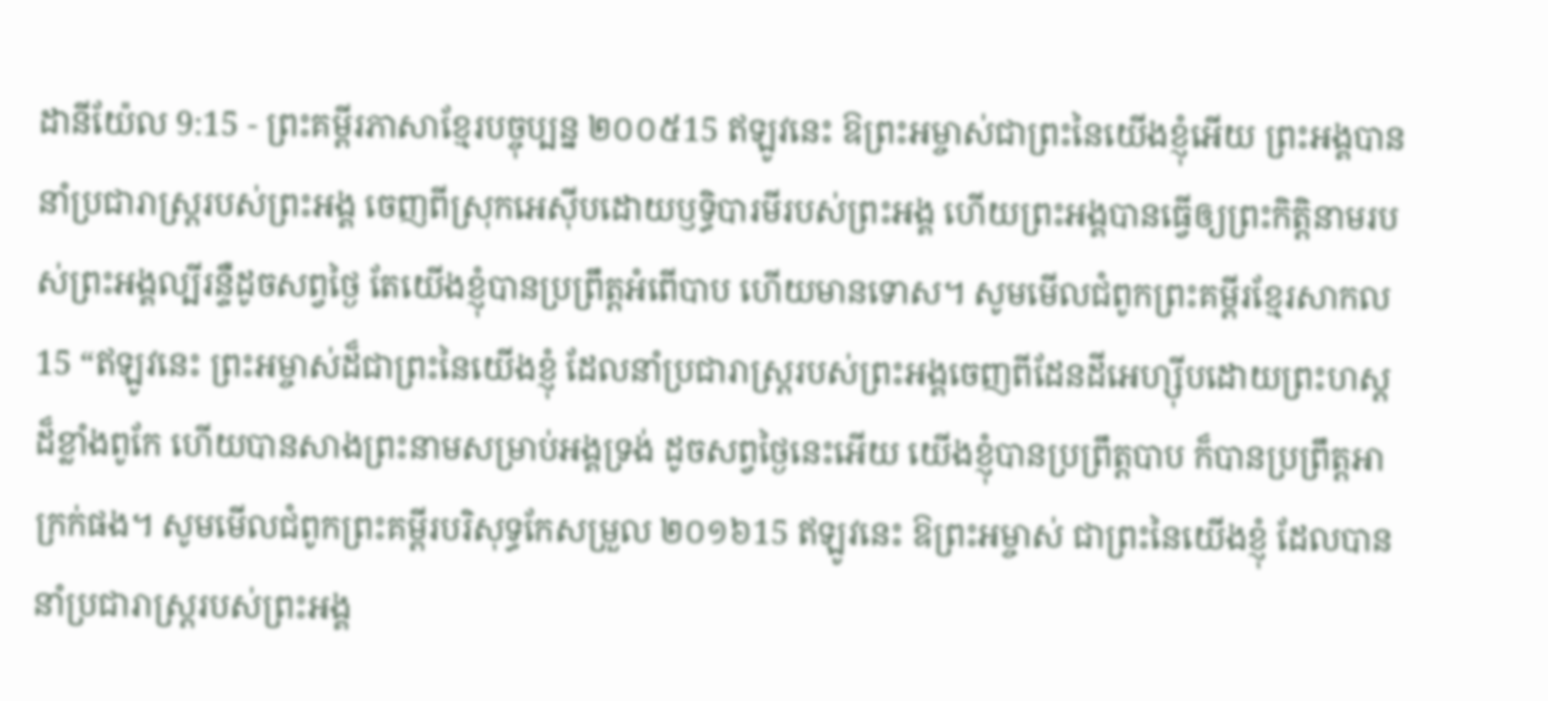ដានីយ៉ែល 9:15 - ព្រះគម្ពីរភាសាខ្មែរបច្ចុប្បន្ន ២០០៥15 ឥឡូវនេះ ឱព្រះអម្ចាស់ជាព្រះនៃយើងខ្ញុំអើយ ព្រះអង្គបាននាំប្រជារាស្ត្ររបស់ព្រះអង្គ ចេញពីស្រុកអេស៊ីបដោយឫទ្ធិបារមីរបស់ព្រះអង្គ ហើយព្រះអង្គបានធ្វើឲ្យព្រះកិត្តិនាមរបស់ព្រះអង្គល្បីរន្ទឺដូចសព្វថ្ងៃ តែយើងខ្ញុំបានប្រព្រឹត្តអំពើបាប ហើយមានទោស។ សូមមើលជំពូកព្រះគម្ពីរខ្មែរសាកល15 “ឥឡូវនេះ ព្រះអម្ចាស់ដ៏ជាព្រះនៃយើងខ្ញុំ ដែលនាំប្រជារាស្ត្ររបស់ព្រះអង្គចេញពីដែនដីអេហ្ស៊ីបដោយព្រះហស្តដ៏ខ្លាំងពូកែ ហើយបានសាងព្រះនាមសម្រាប់អង្គទ្រង់ ដូចសព្វថ្ងៃនេះអើយ យើងខ្ញុំបានប្រព្រឹត្តបាប ក៏បានប្រព្រឹត្តអាក្រក់ផង។ សូមមើលជំពូកព្រះគម្ពីរបរិសុទ្ធកែសម្រួល ២០១៦15 ឥឡូវនេះ ឱព្រះអម្ចាស់ ជាព្រះនៃយើងខ្ញុំ ដែលបាននាំប្រជារាស្ត្ររបស់ព្រះអង្គ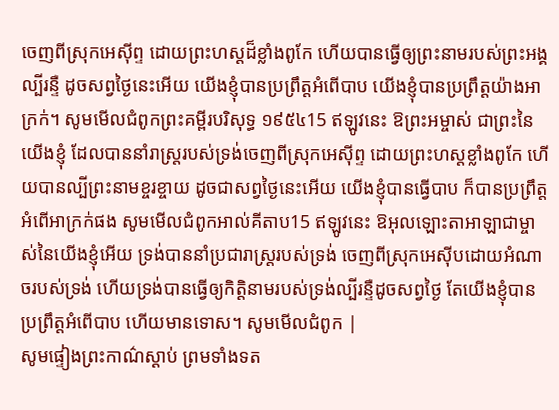ចេញពីស្រុកអេស៊ីព្ទ ដោយព្រះហស្តដ៏ខ្លាំងពូកែ ហើយបានធ្វើឲ្យព្រះនាមរបស់ព្រះអង្គល្បីរន្ទឺ ដូចសព្វថ្ងៃនេះអើយ យើងខ្ញុំបានប្រព្រឹត្តអំពើបាប យើងខ្ញុំបានប្រព្រឹត្តយ៉ាងអាក្រក់។ សូមមើលជំពូកព្រះគម្ពីរបរិសុទ្ធ ១៩៥៤15 ឥឡូវនេះ ឱព្រះអម្ចាស់ ជាព្រះនៃយើងខ្ញុំ ដែលបាននាំរាស្ត្ររបស់ទ្រង់ចេញពីស្រុកអេស៊ីព្ទ ដោយព្រះហស្តខ្លាំងពូកែ ហើយបានល្បីព្រះនាមខ្ចរខ្ចាយ ដូចជាសព្វថ្ងៃនេះអើយ យើងខ្ញុំបានធ្វើបាប ក៏បានប្រព្រឹត្តអំពើអាក្រក់ផង សូមមើលជំពូកអាល់គីតាប15 ឥឡូវនេះ ឱអុលឡោះតាអាឡាជាម្ចាស់នៃយើងខ្ញុំអើយ ទ្រង់បាននាំប្រជារាស្ត្ររបស់ទ្រង់ ចេញពីស្រុកអេស៊ីបដោយអំណាចរបស់ទ្រង់ ហើយទ្រង់បានធ្វើឲ្យកិត្តិនាមរបស់ទ្រង់ល្បីរន្ទឺដូចសព្វថ្ងៃ តែយើងខ្ញុំបានប្រព្រឹត្តអំពើបាប ហើយមានទោស។ សូមមើលជំពូក |
សូមផ្ទៀងព្រះកាណ៌ស្ដាប់ ព្រមទាំងទត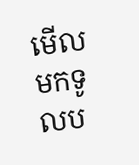មើលមកទូលប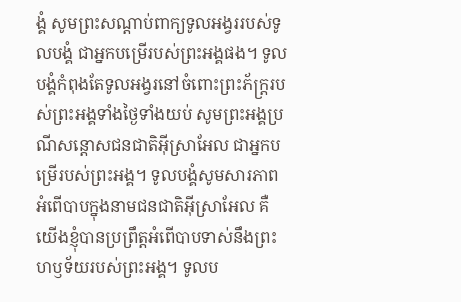ង្គំ សូមព្រះសណ្ដាប់ពាក្យទូលអង្វររបស់ទូលបង្គំ ជាអ្នកបម្រើរបស់ព្រះអង្គផង។ ទូលបង្គំកំពុងតែទូលអង្វរនៅចំពោះព្រះភ័ក្ត្ររបស់ព្រះអង្គទាំងថ្ងៃទាំងយប់ សូមព្រះអង្គប្រណីសន្ដោសជនជាតិអ៊ីស្រាអែល ជាអ្នកបម្រើរបស់ព្រះអង្គ។ ទូលបង្គំសូមសារភាពអំពើបាបក្នុងនាមជនជាតិអ៊ីស្រាអែល គឺយើងខ្ញុំបានប្រព្រឹត្តអំពើបាបទាស់នឹងព្រះហឫទ័យរបស់ព្រះអង្គ។ ទូលប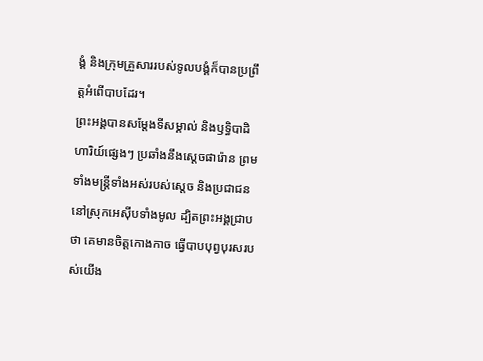ង្គំ និងក្រុមគ្រួសាររបស់ទូលបង្គំក៏បានប្រព្រឹត្តអំពើបាបដែរ។
ព្រះអង្គបានសម្តែងទីសម្គាល់ និងឫទ្ធិបាដិហារិយ៍ផ្សេងៗ ប្រឆាំងនឹងស្ដេចផារ៉ោន ព្រមទាំងមន្ត្រីទាំងអស់របស់ស្ដេច និងប្រជាជននៅស្រុកអេស៊ីបទាំងមូល ដ្បិតព្រះអង្គជ្រាបថា គេមានចិត្តកោងកាច ធ្វើបាបបុព្វបុរសរបស់យើង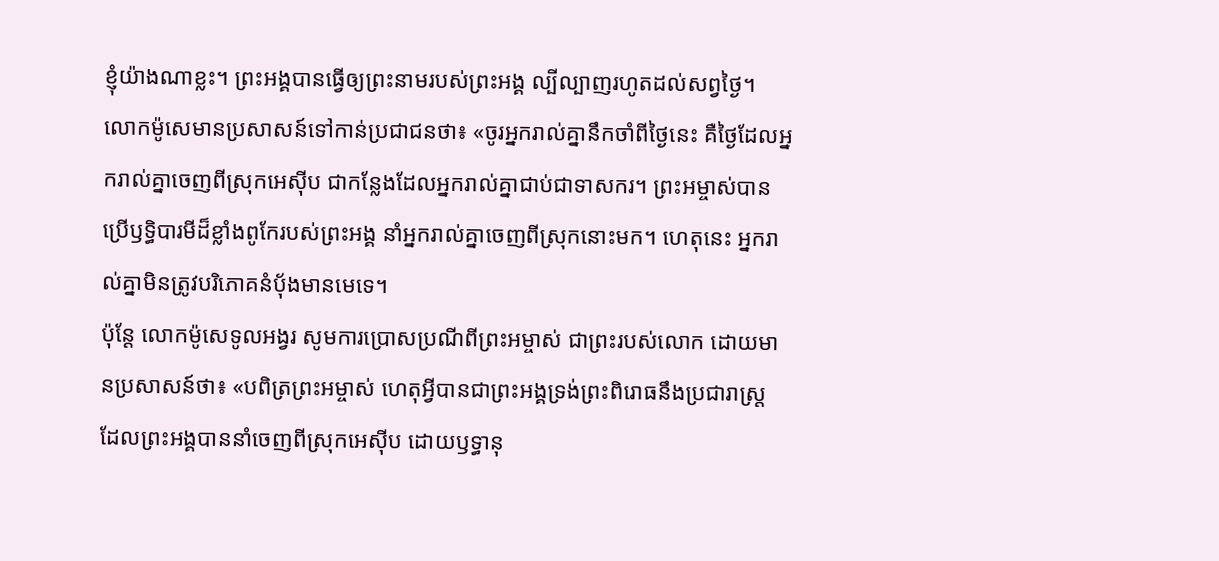ខ្ញុំយ៉ាងណាខ្លះ។ ព្រះអង្គបានធ្វើឲ្យព្រះនាមរបស់ព្រះអង្គ ល្បីល្បាញរហូតដល់សព្វថ្ងៃ។
លោកម៉ូសេមានប្រសាសន៍ទៅកាន់ប្រជាជនថា៖ «ចូរអ្នករាល់គ្នានឹកចាំពីថ្ងៃនេះ គឺថ្ងៃដែលអ្នករាល់គ្នាចេញពីស្រុកអេស៊ីប ជាកន្លែងដែលអ្នករាល់គ្នាជាប់ជាទាសករ។ ព្រះអម្ចាស់បានប្រើឫទ្ធិបារមីដ៏ខ្លាំងពូកែរបស់ព្រះអង្គ នាំអ្នករាល់គ្នាចេញពីស្រុកនោះមក។ ហេតុនេះ អ្នករាល់គ្នាមិនត្រូវបរិភោគនំប៉័ងមានមេទេ។
ប៉ុន្តែ លោកម៉ូសេទូលអង្វរ សូមការប្រោសប្រណីពីព្រះអម្ចាស់ ជាព្រះរបស់លោក ដោយមានប្រសាសន៍ថា៖ «បពិត្រព្រះអម្ចាស់ ហេតុអ្វីបានជាព្រះអង្គទ្រង់ព្រះពិរោធនឹងប្រជារាស្ត្រ ដែលព្រះអង្គបាននាំចេញពីស្រុកអេស៊ីប ដោយឫទ្ធានុ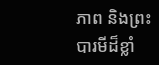ភាព និងព្រះបារមីដ៏ខ្លាំ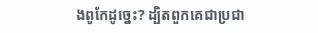ងពូកែដូច្នេះ? ដ្បិតពួកគេជាប្រជា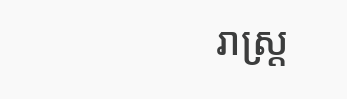រាស្ត្រ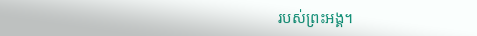របស់ព្រះអង្គ។